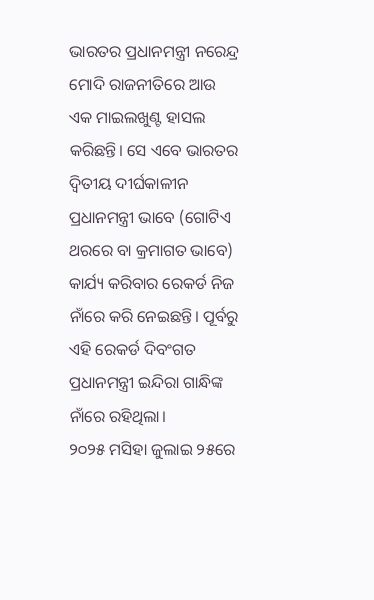ଭାରତର ପ୍ରଧାନମନ୍ତ୍ରୀ ନରେନ୍ଦ୍ର ମୋଦି ରାଜନୀତିରେ ଆଉ ଏକ ମାଇଲଖୁଣ୍ଟ ହାସଲ କରିଛନ୍ତି। ସେ ଏବେ ଭାରତର ଦ୍ୱିତୀୟ ଦୀର୍ଘକାଳୀନ ପ୍ରଧାନମନ୍ତ୍ରୀ ଭାବେ (ଗୋଟିଏ ଥରରେ ବା କ୍ରମାଗତ ଭାବେ) କାର୍ଯ୍ୟ କରିବାର ରେକର୍ଡ ନିଜ ନାଁରେ କରି ନେଇଛନ୍ତି। ପୂର୍ବରୁ ଏହି ରେକର୍ଡ ଦିବଂଗତ ପ୍ରଧାନମନ୍ତ୍ରୀ ଇନ୍ଦିରା ଗାନ୍ଧିଙ୍କ ନାଁରେ ରହିଥିଲା।
୨୦୨୫ ମସିହା ଜୁଲାଇ ୨୫ରେ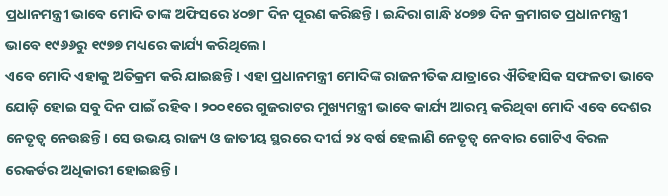ପ୍ରଧାନମନ୍ତ୍ରୀ ଭାବେ ମୋଦି ତାଙ୍କ ଅଫିସରେ ୪୦୭୮ ଦିନ ପୂରଣ କରିଛନ୍ତି। ଇନ୍ଦିରା ଗାନ୍ଧି ୪୦୭୭ ଦିନ କ୍ରମାଗତ ପ୍ରଧାନମନ୍ତ୍ରୀ ଭାବେ ୧୯୬୬ରୁ ୧୯୭୭ ମଧ୍ୟରେ କାର୍ଯ୍ୟ କରିଥିଲେ।
ଏବେ ମୋଦି ଏହାକୁ ଅତିକ୍ରମ କରି ଯାଇଛନ୍ତି। ଏହା ପ୍ରଧାନମନ୍ତ୍ରୀ ମୋଦିଙ୍କ ରାଜନୀତିକ ଯାତ୍ରାରେ ଐତିହାସିକ ସଫଳତା ଭାବେ ଯୋଡ଼ି ହୋଇ ସବୁ ଦିନ ପାଇଁ ରହିବ। ୨୦୦୧ରେ ଗୁଜରାଟର ମୁଖ୍ୟମନ୍ତ୍ରୀ ଭାବେ କାର୍ଯ୍ୟ ଆରମ୍ଭ କରିଥିବା ମୋଦି ଏବେ ଦେଶର ନେତୃତ୍ୱ ନେଉଛନ୍ତି। ସେ ଉଭୟ ରାଜ୍ୟ ଓ ଜାତୀୟ ସ୍ଥରରେ ଦୀର୍ଘ ୨୪ ବର୍ଷ ହେଲାଣି ନେତୃତ୍ୱ ନେବାର ଗୋଟିଏ ବିରଳ ରେକର୍ଡର ଅଧିକାରୀ ହୋଇଛନ୍ତି।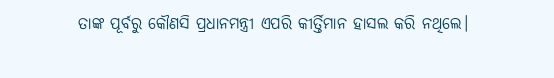ତାଙ୍କ ପୂର୍ବରୁ କୌଣସି ପ୍ରଧାନମନ୍ତ୍ରୀ ଏପରି କୀର୍ତ୍ତିମାନ ହାସଲ କରି ନଥିଲେ।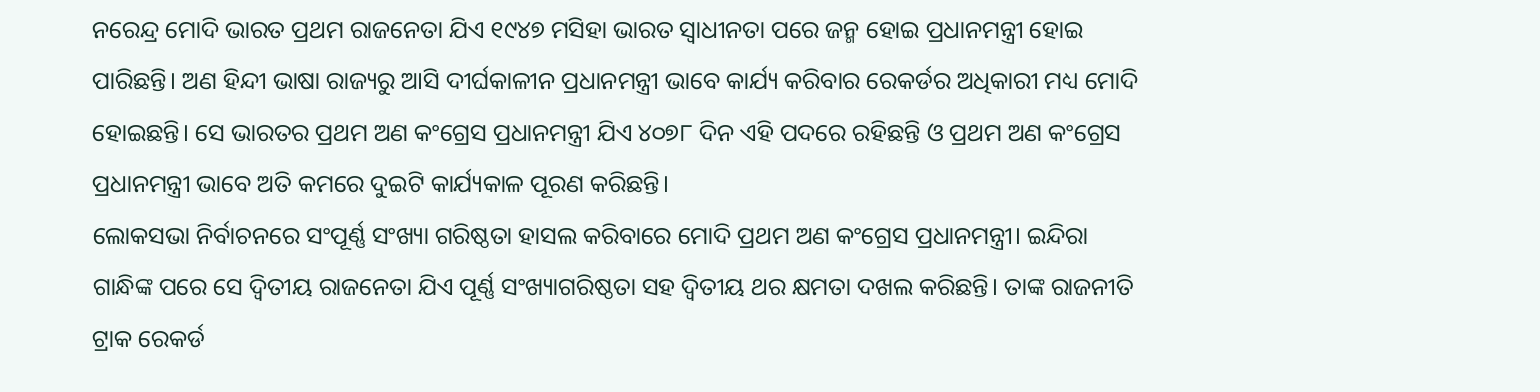ନରେନ୍ଦ୍ର ମୋଦି ଭାରତ ପ୍ରଥମ ରାଜନେତା ଯିଏ ୧୯୪୭ ମସିହା ଭାରତ ସ୍ୱାଧୀନତା ପରେ ଜନ୍ମ ହୋଇ ପ୍ରଧାନମନ୍ତ୍ରୀ ହୋଇ ପାରିଛନ୍ତି। ଅଣ ହିନ୍ଦୀ ଭାଷା ରାଜ୍ୟରୁ ଆସି ଦୀର୍ଘକାଳୀନ ପ୍ରଧାନମନ୍ତ୍ରୀ ଭାବେ କାର୍ଯ୍ୟ କରିବାର ରେକର୍ଡର ଅଧିକାରୀ ମଧ୍ୟ ମୋଦି ହୋଇଛନ୍ତି। ସେ ଭାରତର ପ୍ରଥମ ଅଣ କଂଗ୍ରେସ ପ୍ରଧାନମନ୍ତ୍ରୀ ଯିଏ ୪୦୭୮ ଦିନ ଏହି ପଦରେ ରହିଛନ୍ତି ଓ ପ୍ରଥମ ଅଣ କଂଗ୍ରେସ ପ୍ରଧାନମନ୍ତ୍ରୀ ଭାବେ ଅତି କମରେ ଦୁଇଟି କାର୍ଯ୍ୟକାଳ ପୂରଣ କରିଛନ୍ତି।
ଲୋକସଭା ନିର୍ବାଚନରେ ସଂପୂର୍ଣ୍ଣ ସଂଖ୍ୟା ଗରିଷ୍ଠତା ହାସଲ କରିବାରେ ମୋଦି ପ୍ରଥମ ଅଣ କଂଗ୍ରେସ ପ୍ରଧାନମନ୍ତ୍ରୀ। ଇନ୍ଦିରା ଗାନ୍ଧିଙ୍କ ପରେ ସେ ଦ୍ୱିତୀୟ ରାଜନେତା ଯିଏ ପୂର୍ଣ୍ଣ ସଂଖ୍ୟାଗରିଷ୍ଠତା ସହ ଦ୍ୱିତୀୟ ଥର କ୍ଷମତା ଦଖଲ କରିଛନ୍ତି। ତାଙ୍କ ରାଜନୀତି ଟ୍ରାକ ରେକର୍ଡ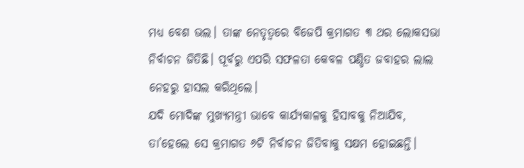ମଧ୍ୟ ବେଶ ଭଲ। ତାଙ୍କ ନେତୃତ୍ୱରେ ବିଜେପି କ୍ରମାଗତ ୩ ଥର ଲୋକସଭା ନିର୍ବାଚନ ଜିତିଛି। ପୂର୍ବରୁ ଏପରି ସଫଳତା କେବଳ ପଣ୍ଡିତ ଜବାହର ଲାଲ ନେହରୁ ହାସଲ କରିଥିଲେ।
ଯଦି ମୋଦିଙ୍କ ମୁଖ୍ୟମନ୍ତ୍ରୀ ଭାବେ କାର୍ଯ୍ୟକାଳକୁ ହିସାବକୁ ନିଆଯିବ, ତା’ହେଲେ ସେ କ୍ରମାଗତ ୬ଟି ନିର୍ବାଚନ ଜିତିବାକୁ ସକ୍ଷମ ହୋଇଛନ୍ତି।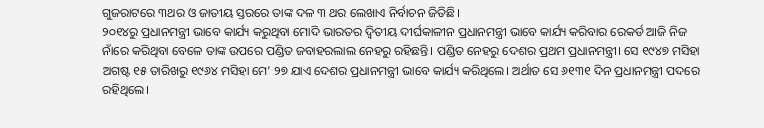ଗୁଜରାଟରେ ୩ଥର ଓ ଜାତୀୟ ସ୍ତରରେ ତାଙ୍କ ଦଳ ୩ ଥର ଲେଖାଏ ନିର୍ବାଚନ ଜିତିଛି।
୨୦୧୪ରୁ ପ୍ରଧାନମନ୍ତ୍ରୀ ଭାବେ କାର୍ଯ୍ୟ କରୁଥିବା ମୋଦି ଭାରତର ଦ୍ୱିତୀୟ ଦୀର୍ଘକାଳୀନ ପ୍ରଧାନମନ୍ତ୍ରୀ ଭାବେ କାର୍ଯ୍ୟ କରିବାର ରେକର୍ଡ ଆଜି ନିଜ ନାଁରେ କରିଥିବା ବେଳେ ତାଙ୍କ ଉପରେ ପଣ୍ଡିତ ଜବାହରଲାଲ ନେହରୁ ରହିଛନ୍ତି। ପଣ୍ଡିତ ନେହରୁ ଦେଶର ପ୍ରଥମ ପ୍ରଧାନମନ୍ତ୍ରୀ। ସେ ୧୯୪୭ ମସିହା ଅଗଷ୍ଟ ୧୫ ତାରିଖରୁ ୧୯୬୪ ମସିହା ମେ’ ୨୭ ଯାଏ ଦେଶର ପ୍ରଧାନମନ୍ତ୍ରୀ ଭାବେ କାର୍ଯ୍ୟ କରିଥିଲେ। ଅର୍ଥାତ ସେ ୬୧୩୧ ଦିନ ପ୍ରଧାନମନ୍ତ୍ରୀ ପଦରେ ରହିଥିଲେ।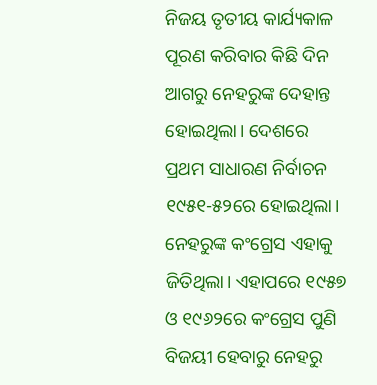ନିଜୟ ତୃତୀୟ କାର୍ଯ୍ୟକାଳ ପୂରଣ କରିବାର କିଛି ଦିନ ଆଗରୁ ନେହରୁଙ୍କ ଦେହାନ୍ତ ହୋଇଥିଲା। ଦେଶରେ ପ୍ରଥମ ସାଧାରଣ ନିର୍ବାଚନ ୧୯୫୧-୫୨ରେ ହୋଇଥିଲା। ନେହରୁଙ୍କ କଂଗ୍ରେସ ଏହାକୁ ଜିତିଥିଲା। ଏହାପରେ ୧୯୫୭ ଓ ୧୯୬୨ରେ କଂଗ୍ରେସ ପୁଣି ବିଜୟୀ ହେବାରୁ ନେହରୁ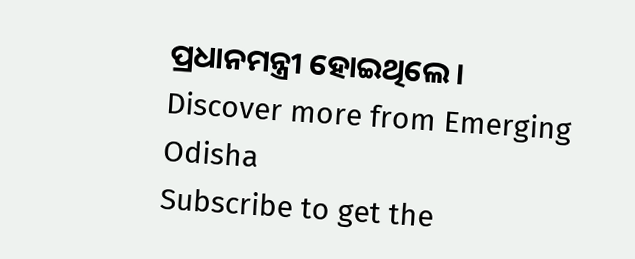ପ୍ରଧାନମନ୍ତ୍ରୀ ହୋଇଥିଲେ।
Discover more from Emerging Odisha
Subscribe to get the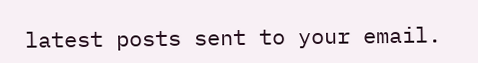latest posts sent to your email.